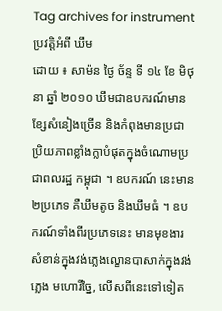Tag archives for instrument
ប្រវត្តិអំពី ឃឹម
ដោយ ៖ សាម៉ន ថ្ងៃ ច័ន្ទ ទី ១៤ ខែ មិថុនា ឆ្នាំ ២០១០ ឃឹមជាឧបករណ៍មានខ្សែសំនៀងច្រើន និងកំពុងមានប្រជាប្រិយភាពខ្លាំងក្លាបំផុតក្នុងចំណោមប្រជាពលរដ្ឋ កម្ពុជា ។ ឧបករណ៍ នេះមាន២ប្រភេទ គឺឃឹមតូច និងឃឹមធំ ។ ឧបករណ៍ទាំងពីរប្រភេទនេះ មានមុខងារសំខាន់ក្នុងវង់ភ្លេងល្ខោនបាសាក់ក្នុងវង់ភ្លេង មហោរីច្នៃ, លើសពីនេះទៅទៀត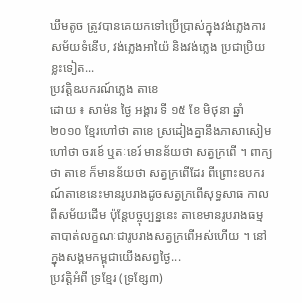ឃឹមតូច ត្រូវបានគេយកទៅប្រើប្រាស់ក្នុងវង់ភ្លេងការសម័យទំនើប, វង់ភ្លេងអាយ៉ៃ និងវង់ភ្លេង ប្រជាប្រិយខ្លះទៀត...
ប្រវត្តិឩបករណ៍ភ្លេង តាខេ
ដោយ ៖ សាម៉ន ថ្ងៃ អង្គារ ទី ១៥ ខែ មិថុនា ឆ្នាំ ២០១០ ខ្មែរហៅថា តាខេ ស្រដៀងគ្នានឹងភាសាសៀមហៅថា ចរខេ៍ ឬតៈខេរ៍ មានន័យថា សត្វក្រពើ ។ ពាក្យថា តាខេ ក៏មានន័យថា សត្វក្រពើដែរ ពីព្រោះឧបករណ៍តាខេនេះមានរូបរាងដូចសត្វក្រពើសុទ្ធសាធ កាលពីសម័យដើម ប៉ុន្ដែបច្ចុប្បន្ននេះ តាខេមានរូបរាងធម្មតាបាត់លក្ខណៈជារូបរាងសត្វក្រពើអស់ហើយ ។ នៅក្នុងសង្គមកម្ពុជាយើងសព្វថ្ងៃ...
ប្រវត្តិអំពី ទ្រខ្មែរ (ទ្រខ្សែ៣)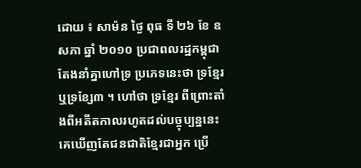ដោយ ៖ សាម៉ន ថ្ងៃ ពុធ ទី ២៦ ខែ ឧសភា ឆ្នាំ ២០១០ ប្រជាពលរដ្ឋកម្ពុជាតែងនាំគ្នាហៅទ្រ ប្រភេទនេះថា ទ្រខ្មែរ ឬទ្រខ្សែ៣ ។ ហៅថា ទ្រខ្មែរ ពីព្រោះតាំងពីអតីតកាលរហូតដល់បច្ចុប្បន្ននេះ គេឃើញតែជនជាតិខ្មែរជាអ្នក ប្រើ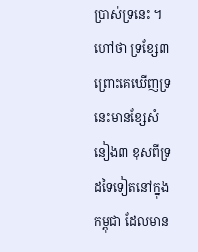ប្រាស់ទ្រនេះ ។ ហៅថា ទ្រខ្សែ៣ ព្រោះគេឃើញទ្រនេះមានខ្សែសំនៀង៣ ខុសពីទ្រ ដទៃទៀតនៅក្នុងកម្ពុជា ដែលមាន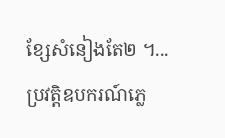ខ្សែសំនៀងតែ២ ។...
ប្រវត្ដិឧបករណ៍ភ្លេ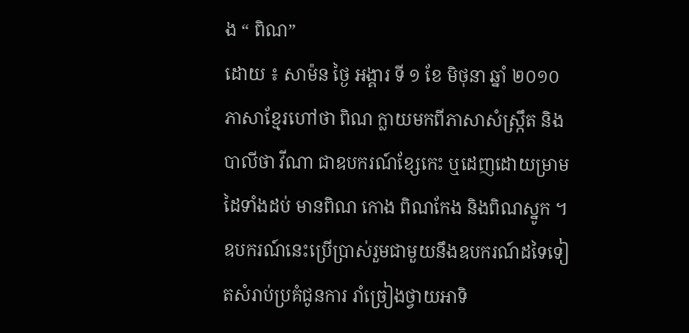ង “ ពិណ”
ដោយ ៖ សាម៉ន ថ្ងៃ អង្គារ ទី ១ ខែ មិថុនា ឆ្នាំ ២០១០ ភាសាខ្មែរហៅថា ពិណ ក្លាយមកពីភាសាសំស្ក្រឹត និងបាលីថា វីណា ជាឧបករណ៍ខ្សែកេះ ឬដេញដោយម្រាមដៃទាំងដប់ មានពិណ កោង ពិណកែង និងពិណស្នូក ។ ឧបករណ៍នេះប្រើប្រាស់រួមជាមួយនឹងឧបករណ៍ដទៃទៀតសំរាប់ប្រគំជូនការ រាំច្រៀងថ្វាយអាទិ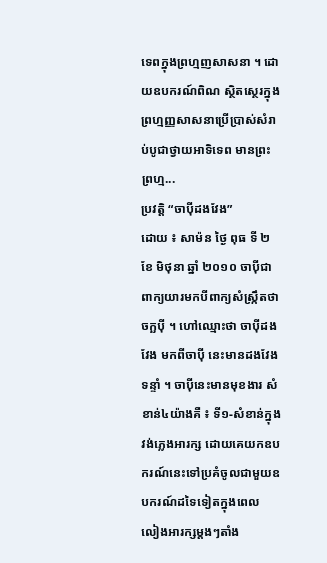ទេពក្នុងព្រហ្មញសាសនា ។ ដោយឧបករណ៍ពិណ ស្ថិតស្ថេរក្នុងព្រហ្មញ្ញសាសនាប្រើប្រាស់សំរាប់បូជាថ្វាយអាទិទេព មានព្រះព្រហ្ម...
ប្រវត្ដិ “ចាប៉ីដងវែង”
ដោយ ៖ សាម៉ន ថ្ងៃ ពុធ ទី ២ ខែ មិថុនា ឆ្នាំ ២០១០ ចាប៉ីជាពាក្យយារមកបីពាក្យសំស្ក្រឹតថា ចក្ឆប៉ី ។ ហៅឈ្មោះថា ចាប៉ីដងវែង មកពីចាប៉ី នេះមានដងវែងទន្ទាំ ។ ចាប៉ីនេះមានមុខងារ សំខាន់៤យ៉ាងគឺ ៖ ទី១-សំខាន់ក្នុងវង់ភ្លេងអារក្ស ដោយគេយកឧបករណ៍នេះទៅប្រគំចូលជាមួយឧបករណ៍ដទៃទៀតក្នុងពេល លៀងអារក្សម្ដងៗតាំង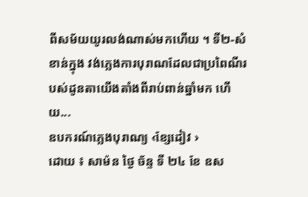ពីសម័យយូរលង់ណាស់មកហើយ ។ ទី២-សំខាន់ក្នុង វង់ភ្លេងការបុរាណដែលជាប្រពៃណីរបស់ដូនតាយើងតាំងពីរាប់ពាន់ឆ្នាំមក ហើយ...
ឧបករណ៍ភ្លេងបុរាណ្យ ‹ខ្សែដៀវ ›
ដោយ ៖ សាម៉ន ថ្ងៃ ច័ន្ទ ទី ២៤ ខែ ឧស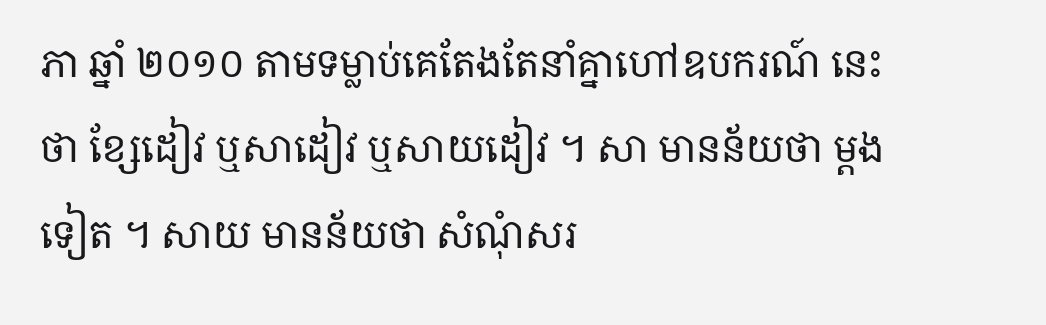ភា ឆ្នាំ ២០១០ តាមទម្លាប់គេតែងតែនាំគ្នាហៅឧបករណ៍ នេះថា ខ្សែដៀវ ឬសាដៀវ ឬសាយដៀវ ។ សា មានន័យថា ម្ដងទៀត ។ សាយ មានន័យថា សំណុំសរ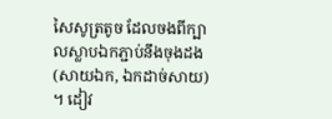សៃសូត្រតូច ដែលចងពីក្បាលស្លាបឯកភ្ជាប់នឹងចុងដង(សាយឯក, ឯកដាច់សាយ) ។ ដៀវ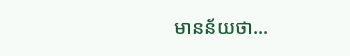មានន័យថា...